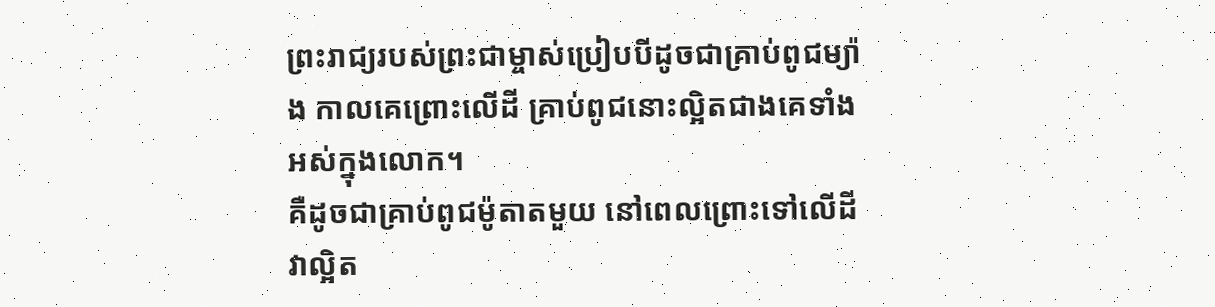ព្រះរាជ្យរបស់ព្រះជាម្ចាស់ប្រៀបបីដូចជាគ្រាប់ពូជម្យ៉ាង កាលគេព្រោះលើដី គ្រាប់ពូជនោះល្អិតជាងគេទាំងអស់ក្នុងលោក។
គឺដូចជាគ្រាប់ពូជម៉ូតាតមួយ នៅពេលព្រោះទៅលើដី វាល្អិត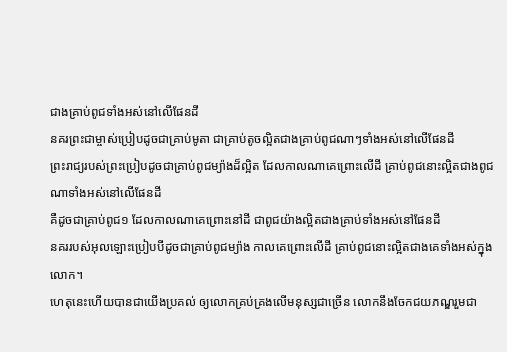ជាងគ្រាប់ពូជទាំងអស់នៅលើផែនដី
នគរព្រះជាម្ចាស់ប្រៀបដូចជាគ្រាប់មូតា ជាគ្រាប់តូចល្អិតជាងគ្រាប់ពូជណាៗទាំងអស់នៅលើផែនដី
ព្រះរាជ្យរបស់ព្រះប្រៀបដូចជាគ្រាប់ពូជម្យ៉ាងដ៏ល្អិត ដែលកាលណាគេព្រោះលើដី គ្រាប់ពូជនោះល្អិតជាងពូជណាទាំងអស់នៅលើផែនដី
គឺដូចជាគ្រាប់ពូជ១ ដែលកាលណាគេព្រោះនៅដី ជាពូជយ៉ាងល្អិតជាងគ្រាប់ទាំងអស់នៅផែនដី
នគររបស់អុលឡោះប្រៀបបីដូចជាគ្រាប់ពូជម្យ៉ាង កាលគេព្រោះលើដី គ្រាប់ពូជនោះល្អិតជាងគេទាំងអស់ក្នុងលោក។
ហេតុនេះហើយបានជាយើងប្រគល់ ឲ្យលោកគ្រប់គ្រងលើមនុស្សជាច្រើន លោកនឹងចែកជយភណ្ឌរួមជា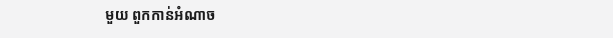មួយ ពួកកាន់អំណាច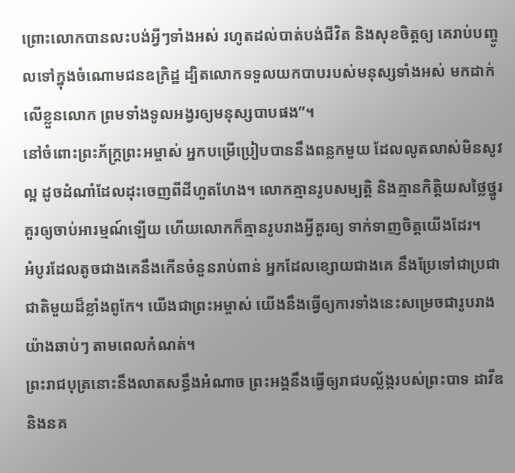ព្រោះលោកបានលះបង់អ្វីៗទាំងអស់ រហូតដល់បាត់បង់ជីវិត និងសុខចិត្តឲ្យ គេរាប់បញ្ចូលទៅក្នុងចំណោមជនឧក្រិដ្ឋ ដ្បិតលោកទទួលយកបាបរបស់មនុស្សទាំងអស់ មកដាក់លើខ្លួនលោក ព្រមទាំងទូលអង្វរឲ្យមនុស្សបាបផង”។
នៅចំពោះព្រះភ័ក្ត្រព្រះអម្ចាស់ អ្នកបម្រើប្រៀបបាននឹងពន្លកមួយ ដែលលូតលាស់មិនសូវល្អ ដូចដំណាំដែលដុះចេញពីដីហួតហែង។ លោកគ្មានរូបសម្បត្តិ និងគ្មានកិត្តិយសថ្លៃថ្នូរ គួរឲ្យចាប់អារម្មណ៍ឡើយ ហើយលោកក៏គ្មានរូបរាងអ្វីគួរឲ្យ ទាក់ទាញចិត្តយើងដែរ។
អំបូរដែលតូចជាងគេនឹងកើនចំនួនរាប់ពាន់ អ្នកដែលខ្សោយជាងគេ នឹងប្រែទៅជាប្រជាជាតិមួយដ៏ខ្លាំងពូកែ។ យើងជាព្រះអម្ចាស់ យើងនឹងធ្វើឲ្យការទាំងនេះសម្រេចជារូបរាង យ៉ាងឆាប់ៗ តាមពេលកំណត់។
ព្រះរាជបុត្រនោះនឹងលាតសន្ធឹងអំណាច ព្រះអង្គនឹងធ្វើឲ្យរាជបល្ល័ង្ករបស់ព្រះបាទ ដាវីឌ និងនគ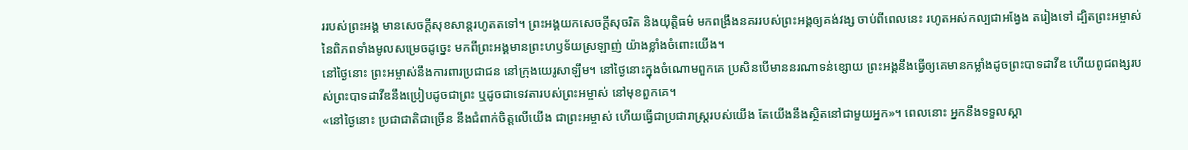ររបស់ព្រះអង្គ មានសេចក្ដីសុខសាន្តរហូតតទៅ។ ព្រះអង្គយកសេចក្ដីសុចរិត និងយុត្តិធម៌ មកពង្រឹងនគររបស់ព្រះអង្គឲ្យគង់វង្ស ចាប់ពីពេលនេះ រហូតអស់កល្បជាអង្វែង តរៀងទៅ ដ្បិតព្រះអម្ចាស់នៃពិភពទាំងមូលសម្រេចដូច្នេះ មកពីព្រះអង្គមានព្រះហឫទ័យស្រឡាញ់ យ៉ាងខ្លាំងចំពោះយើង។
នៅថ្ងៃនោះ ព្រះអម្ចាស់នឹងការពារប្រជាជន នៅក្រុងយេរូសាឡឹម។ នៅថ្ងៃនោះក្នុងចំណោមពួកគេ ប្រសិនបើមាននរណាទន់ខ្សោយ ព្រះអង្គនឹងធ្វើឲ្យគេមានកម្លាំងដូចព្រះបាទដាវីឌ ហើយពូជពង្សរបស់ព្រះបាទដាវីឌនឹងប្រៀបដូចជាព្រះ ឬដូចជាទេវតារបស់ព្រះអម្ចាស់ នៅមុខពួកគេ។
«នៅថ្ងៃនោះ ប្រជាជាតិជាច្រើន នឹងជំពាក់ចិត្តលើយើង ជាព្រះអម្ចាស់ ហើយធ្វើជាប្រជារាស្ត្ររបស់យើង តែយើងនឹងស្ថិតនៅជាមួយអ្នក»។ ពេលនោះ អ្នកនឹងទទួលស្គា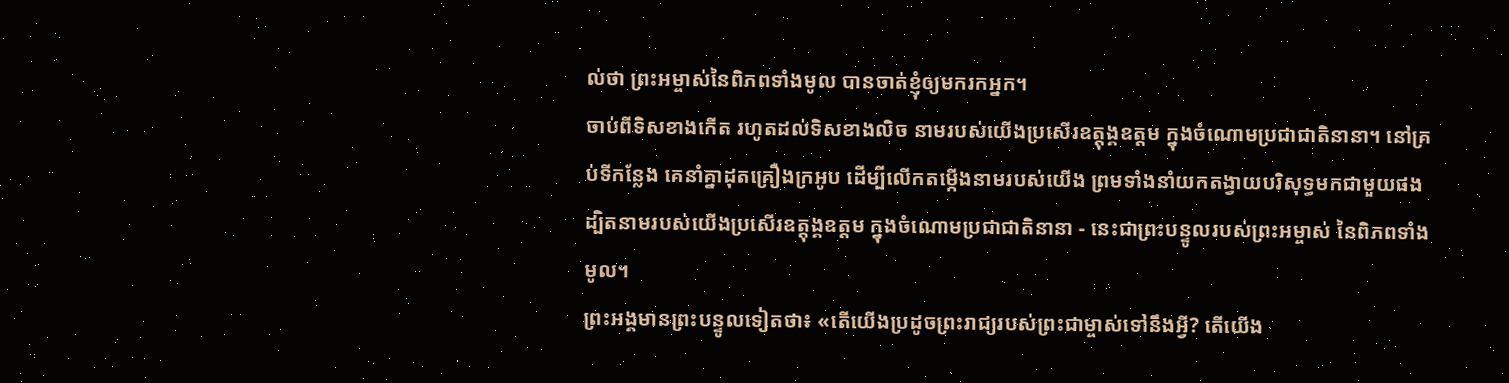ល់ថា ព្រះអម្ចាស់នៃពិភពទាំងមូល បានចាត់ខ្ញុំឲ្យមករកអ្នក។
ចាប់ពីទិសខាងកើត រហូតដល់ទិសខាងលិច នាមរបស់យើងប្រសើរឧត្ដុង្គឧត្ដម ក្នុងចំណោមប្រជាជាតិនានា។ នៅគ្រប់ទីកន្លែង គេនាំគ្នាដុតគ្រឿងក្រអូប ដើម្បីលើកតម្កើងនាមរបស់យើង ព្រមទាំងនាំយកតង្វាយបរិសុទ្ធមកជាមួយផង ដ្បិតនាមរបស់យើងប្រសើរឧត្ដុង្គឧត្ដម ក្នុងចំណោមប្រជាជាតិនានា - នេះជាព្រះបន្ទូលរបស់ព្រះអម្ចាស់ នៃពិភពទាំងមូល។
ព្រះអង្គមានព្រះបន្ទូលទៀតថា៖ «តើយើងប្រដូចព្រះរាជ្យរបស់ព្រះជាម្ចាស់ទៅនឹងអ្វី? តើយើង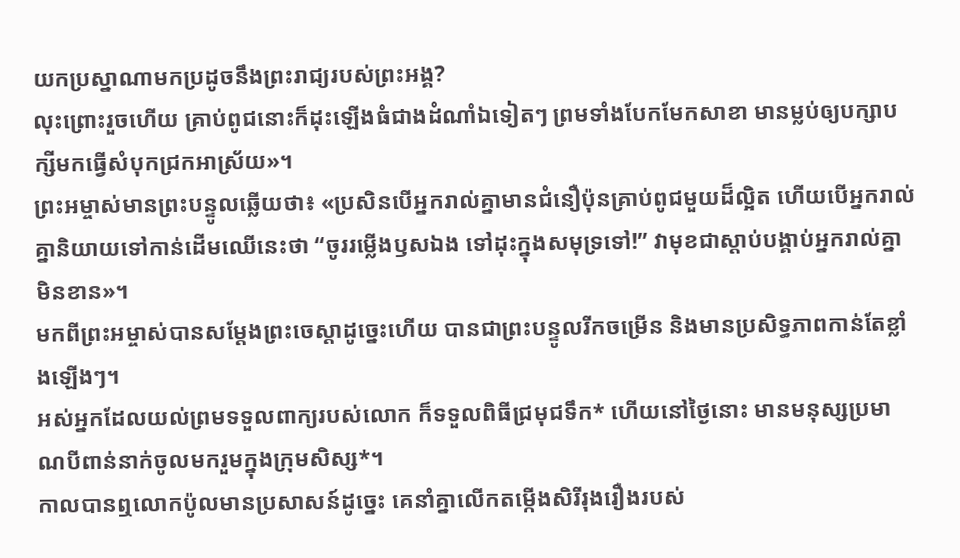យកប្រស្នាណាមកប្រដូចនឹងព្រះរាជ្យរបស់ព្រះអង្គ?
លុះព្រោះរួចហើយ គ្រាប់ពូជនោះក៏ដុះឡើងធំជាងដំណាំឯទៀតៗ ព្រមទាំងបែកមែកសាខា មានម្លប់ឲ្យបក្សាបក្សីមកធ្វើសំបុកជ្រកអាស្រ័យ»។
ព្រះអម្ចាស់មានព្រះបន្ទូលឆ្លើយថា៖ «ប្រសិនបើអ្នករាល់គ្នាមានជំនឿប៉ុនគ្រាប់ពូជមួយដ៏ល្អិត ហើយបើអ្នករាល់គ្នានិយាយទៅកាន់ដើមឈើនេះថា “ចូររម្លើងឫសឯង ទៅដុះក្នុងសមុទ្រទៅ!” វាមុខជាស្ដាប់បង្គាប់អ្នករាល់គ្នាមិនខាន»។
មកពីព្រះអម្ចាស់បានសម្តែងព្រះចេស្ដាដូច្នេះហើយ បានជាព្រះបន្ទូលរីកចម្រើន និងមានប្រសិទ្ធភាពកាន់តែខ្លាំងឡើងៗ។
អស់អ្នកដែលយល់ព្រមទទួលពាក្យរបស់លោក ក៏ទទួលពិធីជ្រមុជទឹក* ហើយនៅថ្ងៃនោះ មានមនុស្សប្រមាណបីពាន់នាក់ចូលមករួមក្នុងក្រុមសិស្ស*។
កាលបានឮលោកប៉ូលមានប្រសាសន៍ដូច្នេះ គេនាំគ្នាលើកតម្កើងសិរីរុងរឿងរបស់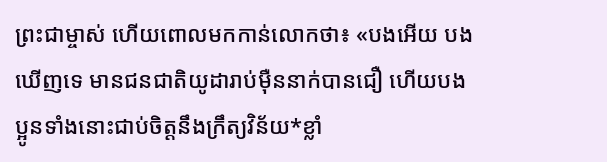ព្រះជាម្ចាស់ ហើយពោលមកកាន់លោកថា៖ «បងអើយ បងឃើញទេ មានជនជាតិយូដារាប់ម៉ឺននាក់បានជឿ ហើយបងប្អូនទាំងនោះជាប់ចិត្តនឹងក្រឹត្យវិន័យ*ខ្លាំ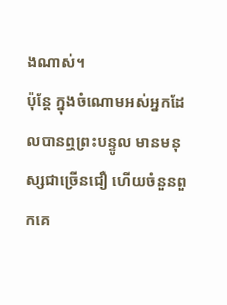ងណាស់។
ប៉ុន្តែ ក្នុងចំណោមអស់អ្នកដែលបានឮព្រះបន្ទូល មានមនុស្សជាច្រើនជឿ ហើយចំនួនពួកគេ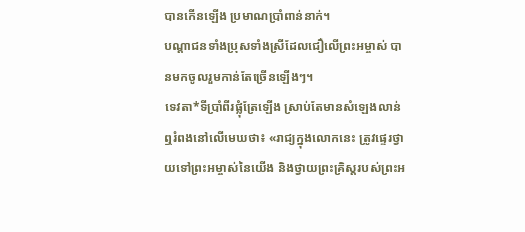បានកើនឡើង ប្រមាណប្រាំពាន់នាក់។
បណ្ដាជនទាំងប្រុសទាំងស្រីដែលជឿលើព្រះអម្ចាស់ បានមកចូលរួមកាន់តែច្រើនឡើងៗ។
ទេវតា*ទីប្រាំពីរផ្លុំត្រែឡើង ស្រាប់តែមានសំឡេងលាន់ឮរំពងនៅលើមេឃថា៖ «រាជ្យក្នុងលោកនេះ ត្រូវផ្ទេរថ្វាយទៅព្រះអម្ចាស់នៃយើង និងថ្វាយព្រះគ្រិស្តរបស់ព្រះអ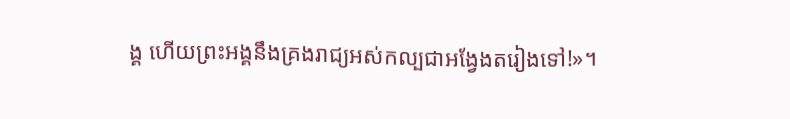ង្គ ហើយព្រះអង្គនឹងគ្រងរាជ្យអស់កល្បជាអង្វែងតរៀងទៅ!»។